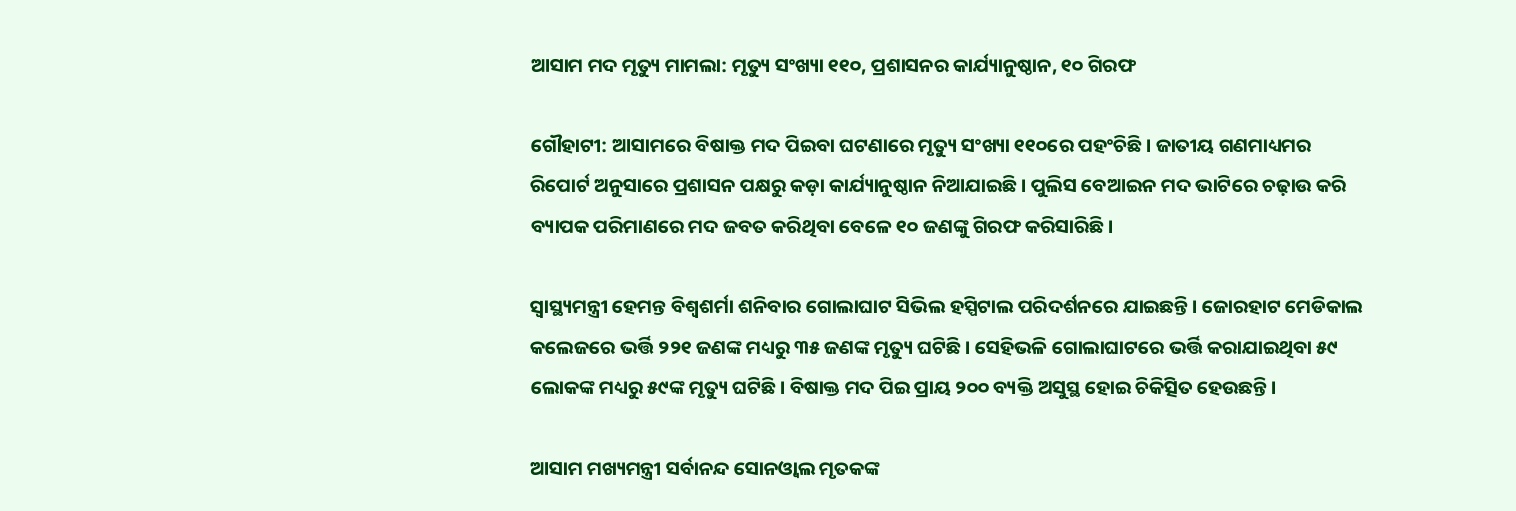ଆସାମ ମଦ ମୃତ୍ୟୁ ମାମଲା: ମୃତ୍ୟୁ ସଂଖ୍ୟା ୧୧୦, ପ୍ରଶାସନର କାର୍ଯ୍ୟାନୁଷ୍ଠାନ, ୧୦ ଗିରଫ

ଗୌହାଟୀ: ଆସାମରେ ବିଷାକ୍ତ ମଦ ପିଇବା ଘଟଣାରେ ମୃତ୍ୟୁ ସଂଖ୍ୟା ୧୧୦ରେ ପହଂଚିଛି। ଜାତୀୟ ଗଣମାଧ୍ୟମର ରିପୋର୍ଟ ଅନୁସାରେ ପ୍ରଶାସନ ପକ୍ଷରୁ କଡ଼ା କାର୍ଯ୍ୟାନୁଷ୍ଠାନ ନିଆଯାଇଛି। ପୁଲିସ ବେଆଇନ ମଦ ଭାଟିରେ ଚଢ଼ାଉ କରି ବ୍ୟାପକ ପରିମାଣରେ ମଦ ଜବତ କରିଥିବା ବେଳେ ୧୦ ଜଣଙ୍କୁ ଗିରଫ କରିସାରିଛି।

ସ୍ୱାସ୍ଥ୍ୟମନ୍ତ୍ରୀ ହେମନ୍ତ ବିଶ୍ୱଶର୍ମା ଶନିବାର ଗୋଲାଘାଟ ସିଭିଲ ହସ୍ପିଟାଲ ପରିଦର୍ଶନରେ ଯାଇଛନ୍ତି। ଜୋରହାଟ ମେଡିକାଲ କଲେଜରେ ଭର୍ତ୍ତି ୨୨୧ ଜଣଙ୍କ ମଧ୍ୟରୁ ୩୫ ଜଣଙ୍କ ମୃତ୍ୟୁ ଘଟିଛି। ସେହିଭଳି ଗୋଲାଘାଟରେ ଭର୍ତ୍ତି କରାଯାଇଥିବା ୫୯ ଲୋକଙ୍କ ମଧ୍ୟରୁ ୫୯ଙ୍କ ମୃତ୍ୟୁ ଘଟିଛି। ବିଷାକ୍ତ ମଦ ପିଇ ପ୍ରାୟ ୨୦୦ ବ୍ୟକ୍ତି ଅସୁସ୍ଥ ହୋଇ ଚିକିତ୍ସିତ ହେଉଛନ୍ତି ।

ଆସାମ ମଖ୍ୟମନ୍ତ୍ରୀ ସର୍ବାନନ୍ଦ ସୋନଓ୍ବାଲ ମୃତକଙ୍କ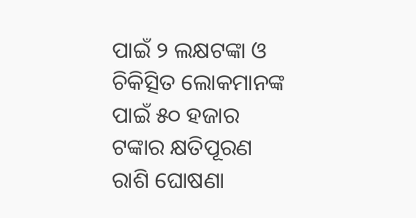ପାଇଁ ୨ ଲକ୍ଷଟଙ୍କା ଓ ଚିକିତ୍ସିତ ଲୋକମାନଙ୍କ ପାଇଁ ୫୦ ହଜାର ଟଙ୍କାର କ୍ଷତିପୂରଣ ରାଶି ଘୋଷଣା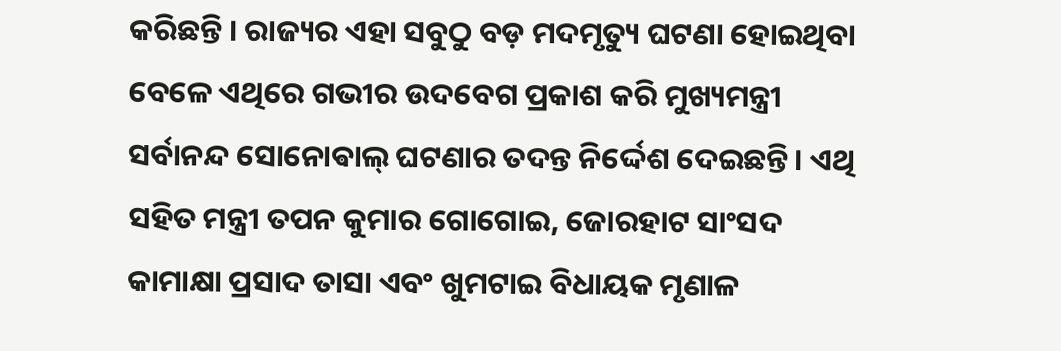କରିଛନ୍ତି । ରାଜ୍ୟର ଏହା ସବୁଠୁ ବଡ଼ ମଦମୃତ୍ୟୁ ଘଟଣା ହୋଇଥିବା ବେଳେ ଏଥିରେ ଗଭୀର ଉଦବେଗ ପ୍ରକାଶ କରି ମୁଖ୍ୟମନ୍ତ୍ରୀ ସର୍ବାନନ୍ଦ ସୋନୋଵାଲ୍ ଘଟଣାର ତଦନ୍ତ ନିର୍ଦ୍ଦେଶ ଦେଇଛନ୍ତି। ଏଥି ସହିତ ମନ୍ତ୍ରୀ ତପନ କୁମାର ଗୋଗୋଇ, ଜୋରହାଟ ସାଂସଦ କାମାକ୍ଷା ପ୍ରସାଦ ତାସା ଏବଂ ଖୁମଟାଇ ବିଧାୟକ ମୃଣାଳ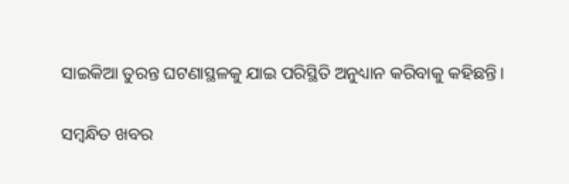ସାଇକିଆ ତୁରନ୍ତ ଘଟଣାସ୍ଥଳକୁ ଯାଇ ପରିସ୍ଥିତି ଅନୁଧ୍ୟାନ କରିବାକୁ କହିଛନ୍ତି।

ସମ୍ବନ୍ଧିତ ଖବର